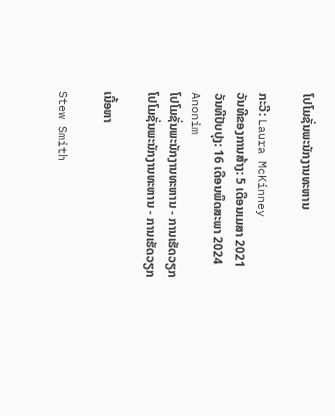ໂປໂມຊັ່ນພະນັກງານທະຫານ

ກະວີ: Laura McKinney
ວັນທີຂອງການສ້າງ: 5 ເດືອນເມສາ 2021
ວັນທີປັບປຸງ: 16 ເດືອນພຶດສະພາ 2024
Anonim
ໂປໂມຊັ່ນພະນັກງານທະຫານ - ການເຮັດວຽກ
ໂປໂມຊັ່ນພະນັກງານທະຫານ - ການເຮັດວຽກ

ເນື້ອຫາ

Stew Smith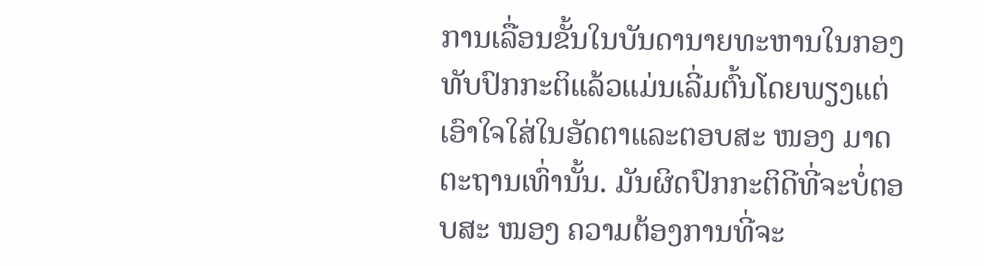ການເລື່ອນຂັ້ນໃນບັນດານາຍທະຫານໃນກອງທັບປົກກະຕິແລ້ວແມ່ນເລີ່ມຕົ້ນໂດຍພຽງແຕ່ເອົາໃຈໃສ່ໃນອັດຕາແລະຕອບສະ ໜອງ ມາດຕະຖານເທົ່ານັ້ນ. ມັນຜິດປົກກະຕິດີທີ່ຈະບໍ່ຕອບສະ ໜອງ ຄວາມຕ້ອງການທີ່ຈະ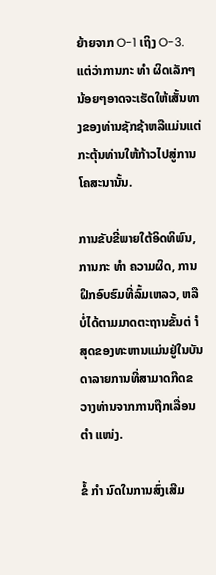ຍ້າຍຈາກ O-1 ເຖິງ O-3. ແຕ່ວ່າການກະ ທຳ ຜິດເລັກໆນ້ອຍໆອາດຈະເຮັດໃຫ້ເສັ້ນທາງຂອງທ່ານຊັກຊ້າຫລືແມ່ນແຕ່ກະຕຸ້ນທ່ານໃຫ້ກ້າວໄປສູ່ການໂຄສະນານັ້ນ.

ການຂັບຂີ່ພາຍໃຕ້ອິດທິພົນ, ການກະ ທຳ ຄວາມຜິດ, ການຝຶກອົບຮົມທີ່ລົ້ມເຫລວ, ຫລືບໍ່ໄດ້ຕາມມາດຕະຖານຂັ້ນຕ່ ຳ ສຸດຂອງທະຫານແມ່ນຢູ່ໃນບັນດາລາຍການທີ່ສາມາດກີດຂວາງທ່ານຈາກການຖືກເລື່ອນ ຕຳ ແໜ່ງ.

ຂໍ້ ກຳ ນົດໃນການສົ່ງເສີມ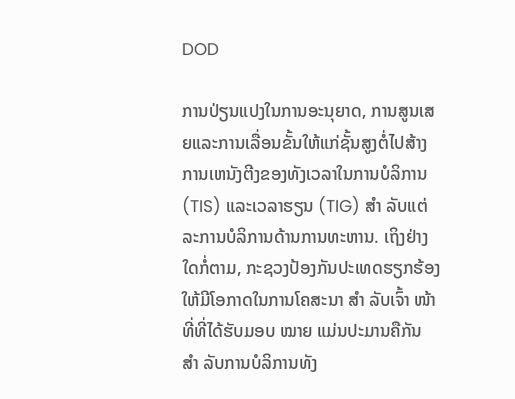DOD

ການປ່ຽນແປງໃນການອະນຸຍາດ, ການສູນເສຍແລະການເລື່ອນຂັ້ນໃຫ້ແກ່ຊັ້ນສູງຕໍ່ໄປສ້າງການເຫນັງຕີງຂອງທັງເວລາໃນການບໍລິການ (TIS) ແລະເວລາຮຽນ (TIG) ສຳ ລັບແຕ່ລະການບໍລິການດ້ານການທະຫານ. ເຖິງຢ່າງໃດກໍ່ຕາມ, ກະຊວງປ້ອງກັນປະເທດຮຽກຮ້ອງໃຫ້ມີໂອກາດໃນການໂຄສະນາ ສຳ ລັບເຈົ້າ ໜ້າ ທີ່ທີ່ໄດ້ຮັບມອບ ໝາຍ ແມ່ນປະມານຄືກັນ ສຳ ລັບການບໍລິການທັງ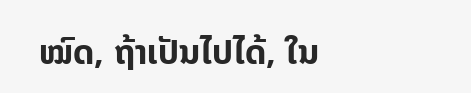ໝົດ, ຖ້າເປັນໄປໄດ້, ໃນ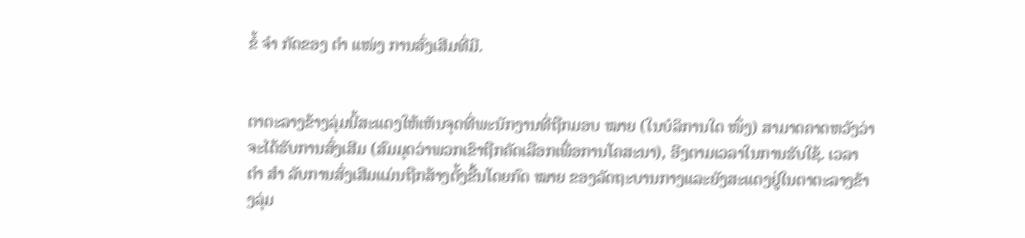ຂໍ້ ຈຳ ກັດຂອງ ຕຳ ແໜ່ງ ການສົ່ງເສີມທີ່ມີ.


ຕາຕະລາງຂ້າງລຸ່ມນີ້ສະແດງໃຫ້ເຫັນຈຸດທີ່ພະນັກງານທີ່ຖືກມອບ ໝາຍ (ໃນບໍລິການໃດ ໜຶ່ງ) ສາມາດຄາດຫວັງວ່າຈະໄດ້ຮັບການສົ່ງເສີມ (ສົມມຸດວ່າພວກເຂົາຖືກຄັດເລືອກເພື່ອການໂຄສະນາ), ອີງຕາມເວລາໃນການຮັບໃຊ້. ເວລາ ຕຳ ສຳ ລັບການສົ່ງເສີມແມ່ນຖືກສ້າງຕັ້ງຂື້ນໂດຍກົດ ໝາຍ ຂອງລັດຖະບານກາງແລະຍັງສະແດງຢູ່ໃນຕາຕະລາງຂ້າງລຸ່ມ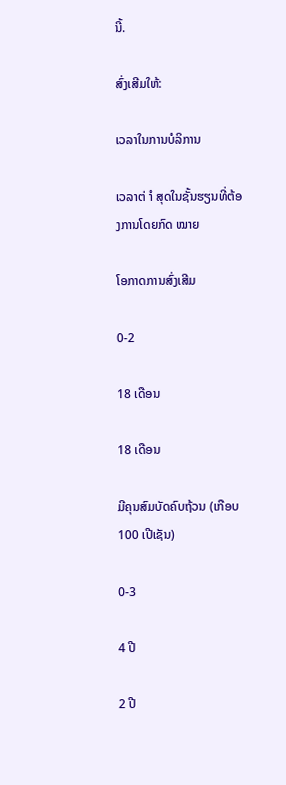ນີ້.

ສົ່ງເສີມໃຫ້:

ເວລາໃນການບໍລິການ

ເວລາຕ່ ຳ ສຸດໃນຊັ້ນຮຽນທີ່ຕ້ອງການໂດຍກົດ ໝາຍ

ໂອກາດການສົ່ງເສີມ

0-2

18 ເດືອນ

18 ເດືອນ

ມີຄຸນສົມບັດຄົບຖ້ວນ (ເກືອບ 100 ເປີເຊັນ)

0-3

4 ປີ

2 ປີ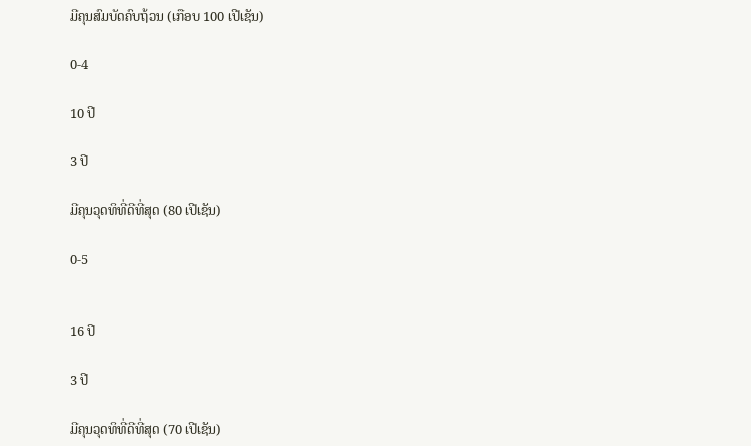ມີຄຸນສົມບັດຄົບຖ້ວນ (ເກືອບ 100 ເປີເຊັນ)

0-4

10 ປີ

3 ປີ

ມີຄຸນວຸດທິທີ່ດີທີ່ສຸດ (80 ເປີເຊັນ)

0-5


16 ປີ

3 ປີ

ມີຄຸນວຸດທິທີ່ດີທີ່ສຸດ (70 ເປີເຊັນ)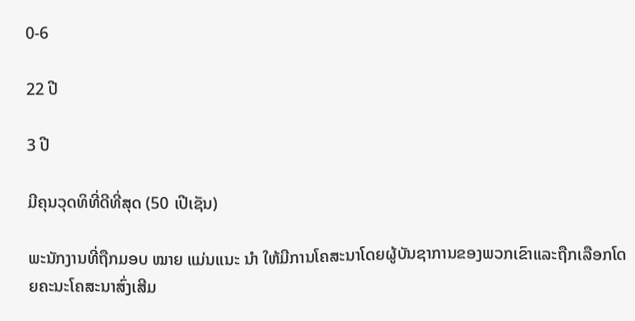0-6

22 ປີ

3 ປີ

ມີຄຸນວຸດທິທີ່ດີທີ່ສຸດ (50 ເປີເຊັນ)

ພະນັກງານທີ່ຖືກມອບ ໝາຍ ແມ່ນແນະ ນຳ ໃຫ້ມີການໂຄສະນາໂດຍຜູ້ບັນຊາການຂອງພວກເຂົາແລະຖືກເລືອກໂດຍຄະນະໂຄສະນາສົ່ງເສີມ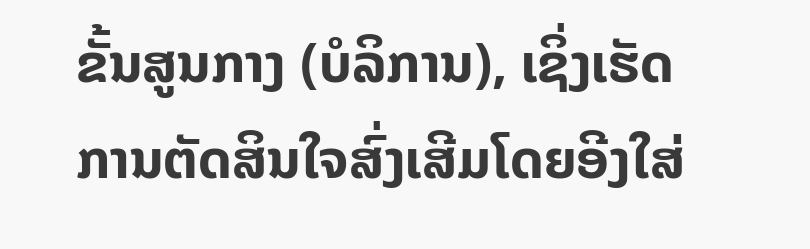ຂັ້ນສູນກາງ (ບໍລິການ), ເຊິ່ງເຮັດການຕັດສິນໃຈສົ່ງເສີມໂດຍອີງໃສ່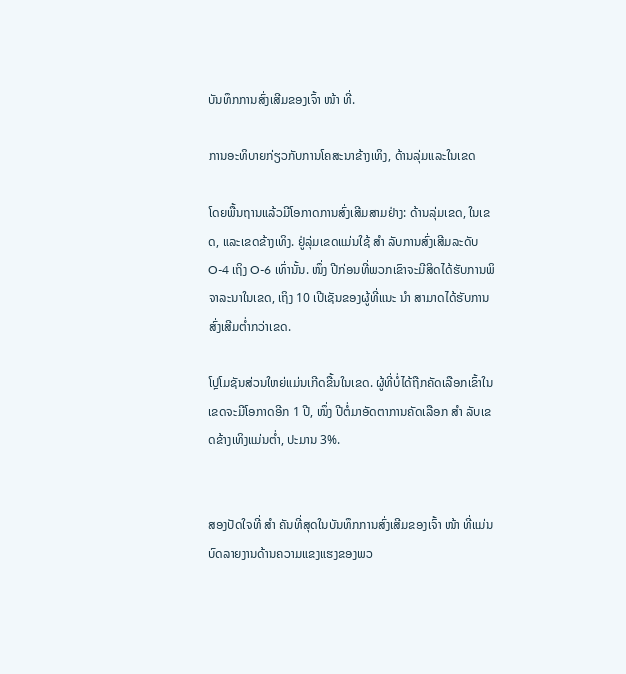ບັນທຶກການສົ່ງເສີມຂອງເຈົ້າ ໜ້າ ທີ່.

ການອະທິບາຍກ່ຽວກັບການໂຄສະນາຂ້າງເທິງ, ດ້ານລຸ່ມແລະໃນເຂດ

ໂດຍພື້ນຖານແລ້ວມີໂອກາດການສົ່ງເສີມສາມຢ່າງ: ດ້ານລຸ່ມເຂດ, ໃນເຂດ, ແລະເຂດຂ້າງເທິງ. ຢູ່ລຸ່ມເຂດແມ່ນໃຊ້ ສຳ ລັບການສົ່ງເສີມລະດັບ O-4 ເຖິງ O-6 ເທົ່ານັ້ນ. ໜຶ່ງ ປີກ່ອນທີ່ພວກເຂົາຈະມີສິດໄດ້ຮັບການພິຈາລະນາໃນເຂດ, ເຖິງ 10 ເປີເຊັນຂອງຜູ້ທີ່ແນະ ນຳ ສາມາດໄດ້ຮັບການສົ່ງເສີມຕໍ່າກວ່າເຂດ.

ໂປຼໂມຊັນສ່ວນໃຫຍ່ແມ່ນເກີດຂື້ນໃນເຂດ. ຜູ້ທີ່ບໍ່ໄດ້ຖືກຄັດເລືອກເຂົ້າໃນເຂດຈະມີໂອກາດອີກ 1 ປີ, ໜຶ່ງ ປີຕໍ່ມາອັດຕາການຄັດເລືອກ ສຳ ລັບເຂດຂ້າງເທິງແມ່ນຕໍ່າ, ປະມານ 3%.


ສອງປັດໃຈທີ່ ສຳ ຄັນທີ່ສຸດໃນບັນທຶກການສົ່ງເສີມຂອງເຈົ້າ ໜ້າ ທີ່ແມ່ນບົດລາຍງານດ້ານຄວາມແຂງແຮງຂອງພວ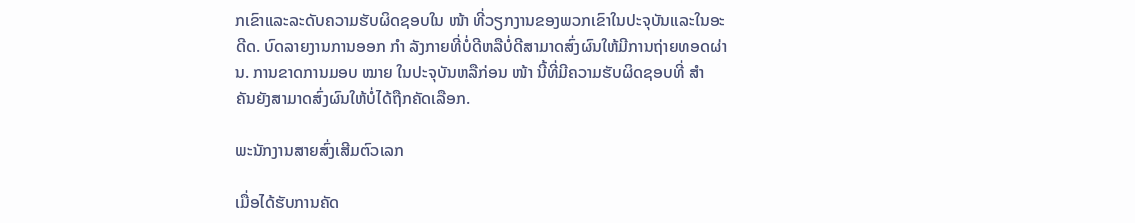ກເຂົາແລະລະດັບຄວາມຮັບຜິດຊອບໃນ ໜ້າ ທີ່ວຽກງານຂອງພວກເຂົາໃນປະຈຸບັນແລະໃນອະດີດ. ບົດລາຍງານການອອກ ກຳ ລັງກາຍທີ່ບໍ່ດີຫລືບໍ່ດີສາມາດສົ່ງຜົນໃຫ້ມີການຖ່າຍທອດຜ່ານ. ການຂາດການມອບ ໝາຍ ໃນປະຈຸບັນຫລືກ່ອນ ໜ້າ ນີ້ທີ່ມີຄວາມຮັບຜິດຊອບທີ່ ສຳ ຄັນຍັງສາມາດສົ່ງຜົນໃຫ້ບໍ່ໄດ້ຖືກຄັດເລືອກ.

ພະນັກງານສາຍສົ່ງເສີມຕົວເລກ

ເມື່ອໄດ້ຮັບການຄັດ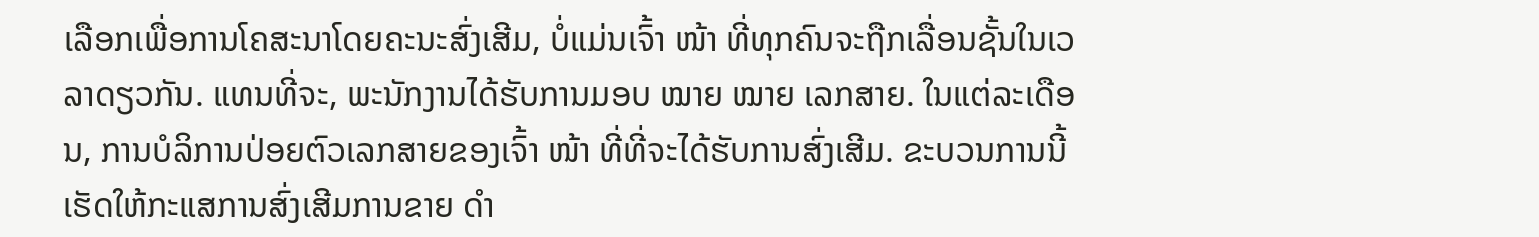ເລືອກເພື່ອການໂຄສະນາໂດຍຄະນະສົ່ງເສີມ, ບໍ່ແມ່ນເຈົ້າ ໜ້າ ທີ່ທຸກຄົນຈະຖືກເລື່ອນຊັ້ນໃນເວລາດຽວກັນ. ແທນທີ່ຈະ, ພະນັກງານໄດ້ຮັບການມອບ ໝາຍ ໝາຍ ເລກສາຍ. ໃນແຕ່ລະເດືອນ, ການບໍລິການປ່ອຍຕົວເລກສາຍຂອງເຈົ້າ ໜ້າ ທີ່ທີ່ຈະໄດ້ຮັບການສົ່ງເສີມ. ຂະບວນການນີ້ເຮັດໃຫ້ກະແສການສົ່ງເສີມການຂາຍ ດຳ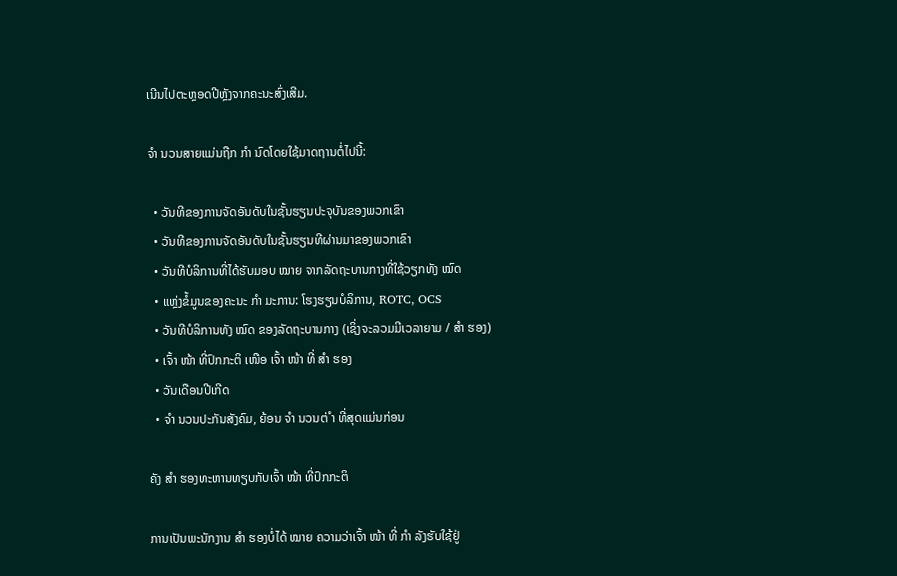ເນີນໄປຕະຫຼອດປີຫຼັງຈາກຄະນະສົ່ງເສີມ.

ຈຳ ນວນສາຍແມ່ນຖືກ ກຳ ນົດໂດຍໃຊ້ມາດຖານຕໍ່ໄປນີ້:

  • ວັນທີຂອງການຈັດອັນດັບໃນຊັ້ນຮຽນປະຈຸບັນຂອງພວກເຂົາ
  • ວັນທີຂອງການຈັດອັນດັບໃນຊັ້ນຮຽນທີຜ່ານມາຂອງພວກເຂົາ
  • ວັນທີບໍລິການທີ່ໄດ້ຮັບມອບ ໝາຍ ຈາກລັດຖະບານກາງທີ່ໃຊ້ວຽກທັງ ໝົດ
  • ແຫຼ່ງຂໍ້ມູນຂອງຄະນະ ກຳ ມະການ: ໂຮງຮຽນບໍລິການ, ROTC, OCS
  • ວັນທີບໍລິການທັງ ໝົດ ຂອງລັດຖະບານກາງ (ເຊິ່ງຈະລວມມີເວລາຍາມ / ສຳ ຮອງ)
  • ເຈົ້າ ໜ້າ ທີ່ປົກກະຕິ ເໜືອ ເຈົ້າ ໜ້າ ທີ່ ສຳ ຮອງ
  • ວັນເດືອນປີເກີດ
  • ຈຳ ນວນປະກັນສັງຄົມ, ຍ້ອນ ຈຳ ນວນຕ່ ຳ ທີ່ສຸດແມ່ນກ່ອນ

ຄັງ ສຳ ຮອງທະຫານທຽບກັບເຈົ້າ ໜ້າ ທີ່ປົກກະຕິ

ການເປັນພະນັກງານ ສຳ ຮອງບໍ່ໄດ້ ໝາຍ ຄວາມວ່າເຈົ້າ ໜ້າ ທີ່ ກຳ ລັງຮັບໃຊ້ຢູ່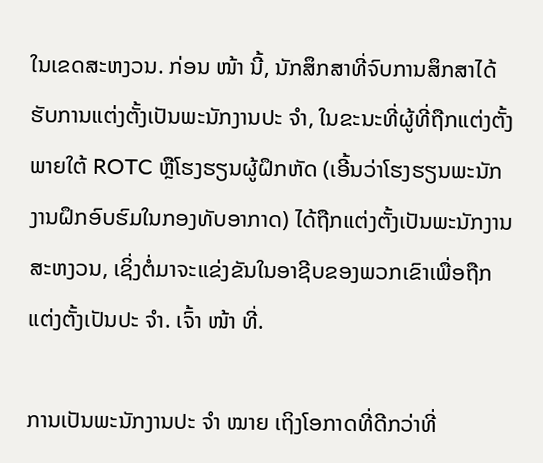ໃນເຂດສະຫງວນ. ກ່ອນ ໜ້າ ນີ້, ນັກສຶກສາທີ່ຈົບການສຶກສາໄດ້ຮັບການແຕ່ງຕັ້ງເປັນພະນັກງານປະ ຈຳ, ໃນຂະນະທີ່ຜູ້ທີ່ຖືກແຕ່ງຕັ້ງພາຍໃຕ້ ROTC ຫຼືໂຮງຮຽນຜູ້ຝຶກຫັດ (ເອີ້ນວ່າໂຮງຮຽນພະນັກງານຝຶກອົບຮົມໃນກອງທັບອາກາດ) ໄດ້ຖືກແຕ່ງຕັ້ງເປັນພະນັກງານສະຫງວນ, ເຊິ່ງຕໍ່ມາຈະແຂ່ງຂັນໃນອາຊີບຂອງພວກເຂົາເພື່ອຖືກແຕ່ງຕັ້ງເປັນປະ ຈຳ. ເຈົ້າ ໜ້າ ທີ່.

ການເປັນພະນັກງານປະ ຈຳ ໝາຍ ເຖິງໂອກາດທີ່ດີກວ່າທີ່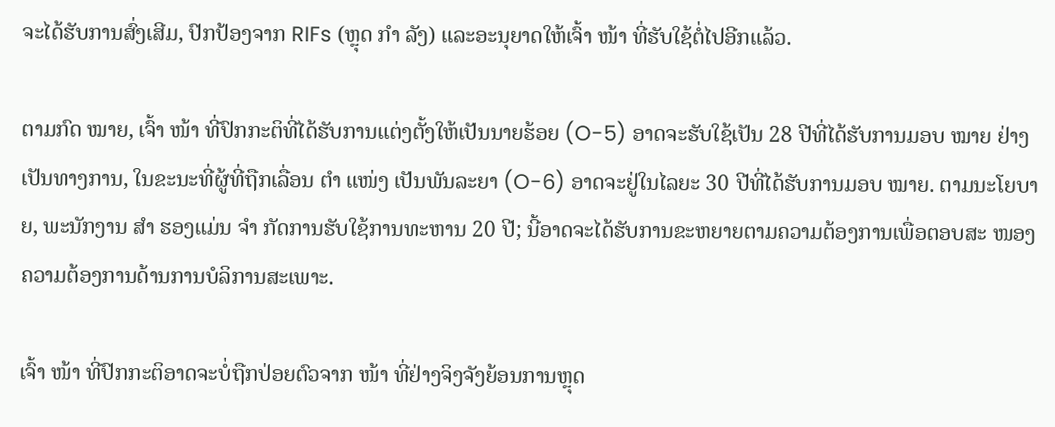ຈະໄດ້ຮັບການສົ່ງເສີມ, ປົກປ້ອງຈາກ RIFs (ຫຼຸດ ກຳ ລັງ) ແລະອະນຸຍາດໃຫ້ເຈົ້າ ໜ້າ ທີ່ຮັບໃຊ້ຕໍ່ໄປອີກແລ້ວ.

ຕາມກົດ ໝາຍ, ເຈົ້າ ໜ້າ ທີ່ປົກກະຕິທີ່ໄດ້ຮັບການແຕ່ງຕັ້ງໃຫ້ເປັນນາຍຮ້ອຍ (O-5) ອາດຈະຮັບໃຊ້ເປັນ 28 ປີທີ່ໄດ້ຮັບການມອບ ໝາຍ ຢ່າງເປັນທາງການ, ໃນຂະນະທີ່ຜູ້ທີ່ຖືກເລື່ອນ ຕຳ ແໜ່ງ ເປັນພັນລະຍາ (O-6) ອາດຈະຢູ່ໃນໄລຍະ 30 ປີທີ່ໄດ້ຮັບການມອບ ໝາຍ. ຕາມນະໂຍບາຍ, ພະນັກງານ ສຳ ຮອງແມ່ນ ຈຳ ກັດການຮັບໃຊ້ການທະຫານ 20 ປີ; ນີ້ອາດຈະໄດ້ຮັບການຂະຫຍາຍຕາມຄວາມຕ້ອງການເພື່ອຕອບສະ ໜອງ ຄວາມຕ້ອງການດ້ານການບໍລິການສະເພາະ.

ເຈົ້າ ໜ້າ ທີ່ປົກກະຕິອາດຈະບໍ່ຖືກປ່ອຍຕົວຈາກ ໜ້າ ທີ່ຢ່າງຈິງຈັງຍ້ອນການຫຼຸດ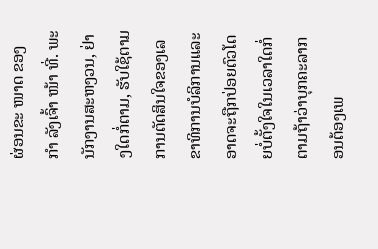ຜ່ອນຂະ ໜາດ ຂອງ ກຳ ລັງເຈົ້າ ໜ້າ ທີ່. ພະນັກງານສະຫງວນ, ຢ່າງໃດກໍ່ຕາມ, ຮັບໃຊ້ຕາມການຕັດສິນໃຈຂອງເລຂາທິການບໍລິການແລະອາດຈະຖືກປ່ອຍຕົວໂດຍບໍ່ຕັ້ງໃຈໃນເວລາໃດກໍ່ຕາມຖ້າວ່າບຸກຄະລາກອນຕ້ອງເພ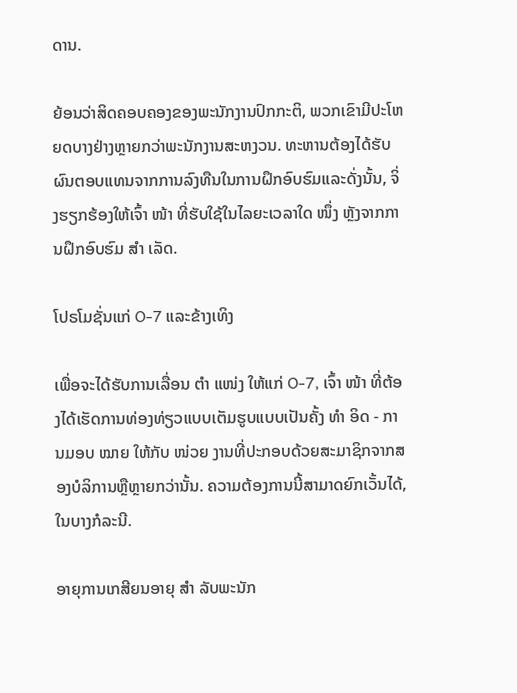ດານ.

ຍ້ອນວ່າສິດຄອບຄອງຂອງພະນັກງານປົກກະຕິ, ພວກເຂົາມີປະໂຫຍດບາງຢ່າງຫຼາຍກວ່າພະນັກງານສະຫງວນ. ທະຫານຕ້ອງໄດ້ຮັບຜົນຕອບແທນຈາກການລົງທືນໃນການຝຶກອົບຮົມແລະດັ່ງນັ້ນ, ຈິ່ງຮຽກຮ້ອງໃຫ້ເຈົ້າ ໜ້າ ທີ່ຮັບໃຊ້ໃນໄລຍະເວລາໃດ ໜຶ່ງ ຫຼັງຈາກການຝຶກອົບຮົມ ສຳ ເລັດ.

ໂປຣໂມຊັ່ນແກ່ O-7 ແລະຂ້າງເທິງ

ເພື່ອຈະໄດ້ຮັບການເລື່ອນ ຕຳ ແໜ່ງ ໃຫ້ແກ່ O-7, ເຈົ້າ ໜ້າ ທີ່ຕ້ອງໄດ້ເຮັດການທ່ອງທ່ຽວແບບເຕັມຮູບແບບເປັນຄັ້ງ ທຳ ອິດ - ການມອບ ໝາຍ ໃຫ້ກັບ ໜ່ວຍ ງານທີ່ປະກອບດ້ວຍສະມາຊິກຈາກສອງບໍລິການຫຼືຫຼາຍກວ່ານັ້ນ. ຄວາມຕ້ອງການນີ້ສາມາດຍົກເວັ້ນໄດ້, ໃນບາງກໍລະນີ.

ອາຍຸການເກສີຍນອາຍຸ ສຳ ລັບພະນັກ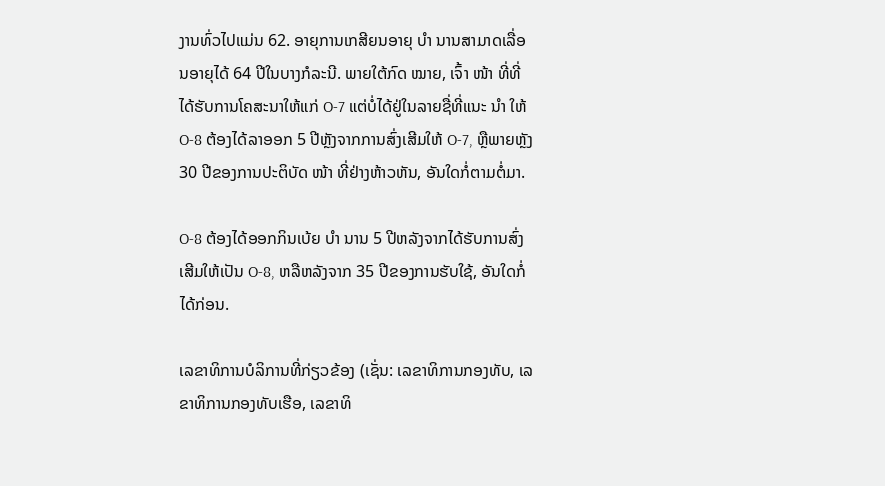ງານທົ່ວໄປແມ່ນ 62. ອາຍຸການເກສີຍນອາຍຸ ບຳ ນານສາມາດເລື່ອນອາຍຸໄດ້ 64 ປີໃນບາງກໍລະນີ. ພາຍໃຕ້ກົດ ໝາຍ, ເຈົ້າ ໜ້າ ທີ່ທີ່ໄດ້ຮັບການໂຄສະນາໃຫ້ແກ່ O-7 ແຕ່ບໍ່ໄດ້ຢູ່ໃນລາຍຊື່ທີ່ແນະ ນຳ ໃຫ້ O-8 ຕ້ອງໄດ້ລາອອກ 5 ປີຫຼັງຈາກການສົ່ງເສີມໃຫ້ O-7, ຫຼືພາຍຫຼັງ 30 ປີຂອງການປະຕິບັດ ໜ້າ ທີ່ຢ່າງຫ້າວຫັນ, ອັນໃດກໍ່ຕາມຕໍ່ມາ.

O-8 ຕ້ອງໄດ້ອອກກິນເບ້ຍ ບຳ ນານ 5 ປີຫລັງຈາກໄດ້ຮັບການສົ່ງເສີມໃຫ້ເປັນ O-8, ຫລືຫລັງຈາກ 35 ປີຂອງການຮັບໃຊ້, ອັນໃດກໍ່ໄດ້ກ່ອນ.

ເລຂາທິການບໍລິການທີ່ກ່ຽວຂ້ອງ (ເຊັ່ນ: ເລຂາທິການກອງທັບ, ເລຂາທິການກອງທັບເຮືອ, ເລຂາທິ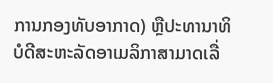ການກອງທັບອາກາດ) ຫຼືປະທານາທິບໍດີສະຫະລັດອາເມລິກາສາມາດເລື່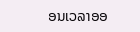ອນເວລາອອ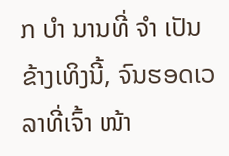ກ ບຳ ນານທີ່ ຈຳ ເປັນຂ້າງເທິງນີ້, ຈົນຮອດເວລາທີ່ເຈົ້າ ໜ້າ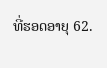ທີ່ຮອດອາຍຸ 62.